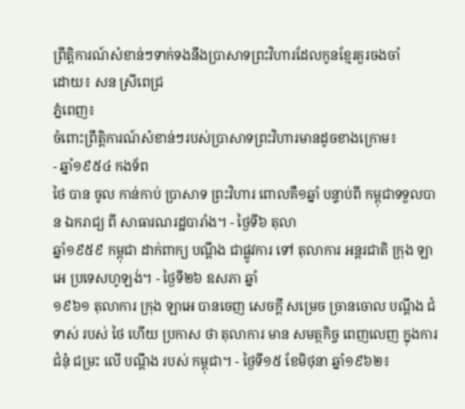ព្រឹត្តិការណ៍សំខាន់ៗទាក់ទងនឹងប្រាសាទព្រះវិហារដែលកូនខ្មែរគួរចងចាំ
ដោយ៖ សន ស្រីពេជ្រ
ភ្នំពេញ៖
ចំពោះព្រឹត្តិការណ៍សំខាន់ៗរបស់ប្រាសាទព្រះវិហារមានដូចខាងក្រោម៖
- ឆ្នាំ១៩៥៤ កងទ័ព
ថៃ បាន ចូល កាន់កាប់ ប្រាសាទ ព្រះវិហារ ពោលគឺ១ឆ្នាំ បន្ទាប់ពី កម្ពុជាទទួលបាន ឯករាជ្យ ពី សាធារណរដ្ឋបារាំង។ - ថ្ងៃទី៦ តុលា
ឆ្នាំ១៩៥៩ កម្ពុជា ដាក់ពាក្យ បណ្តឹង ជាផ្លូវការ ទៅ តុលាការ អន្តរជាតិ ក្រុង ឡាអេ ប្រទេសហូឡង់។ - ថ្ងៃទី២៦ ឧសភា ឆ្នាំ
១៩៦១ តុលាការ ក្រុង ឡាអេ បានចេញ សេចក្តី សម្រេច ច្រានចោល បណ្តឹង ជំទាស់ របស់ ថៃ ហើយ ប្រកាស ថា តុលាការ មាន សមត្ថកិច្ច ពេញលេញ ក្នុងការ ជំនុំ ជម្រះ លើ បណ្តឹង របស់ កម្ពុជា។ - ថ្ងៃទី១៥ ខែមិថុនា ឆ្នាំ១៩៦២៖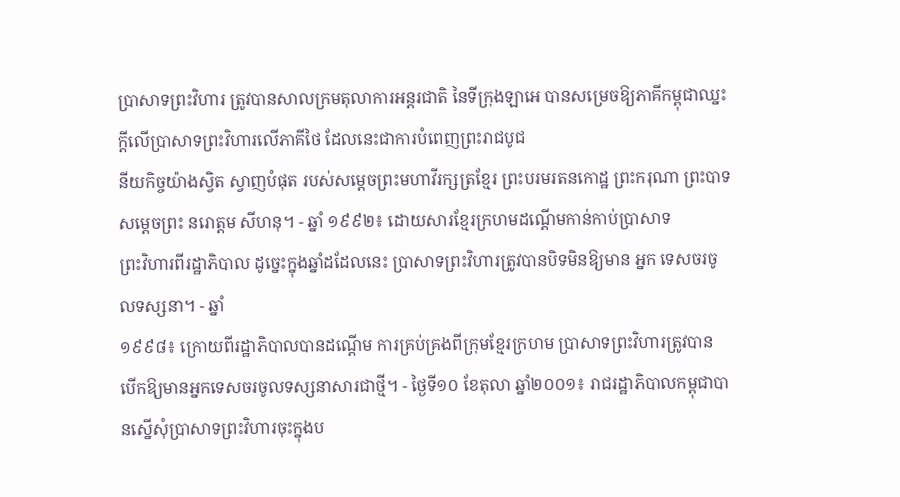ប្រាសាទព្រះវិហារ ត្រូវបានសាលក្រមតុលាការអន្តរជាតិ នៃទីក្រុងឡាអេ បានសម្រេចឱ្យភាគីកម្ពុជាឈ្នះក្តីលើប្រាសាទព្រះវិហារលើភាគីថៃ ដែលនេះជាការបំពេញព្រះរាជបូជ
នីយកិច្ចយ៉ាងស្វិត ស្វាញបំផុត របស់សម្តេចព្រះមហាវីរក្សត្រខ្មែរ ព្រះបរមរតនកោដ្ឋ ព្រះករុណា ព្រះបាទសម្តេចព្រះ នរោត្តម សីហនុ។ - ឆ្នាំ ១៩៩២៖ ដោយសារខ្មែរក្រហមដណ្តើមកាន់កាប់ប្រាសាទ
ព្រះវិហារពីរដ្ឋាភិបាល ដូច្នេះក្នុងឆ្នាំដដែលនេះ ប្រាសាទព្រះវិហារត្រូវបានបិទមិនឱ្យមាន អ្នក ទេសចរចូលទស្សនា។ - ឆ្នាំ
១៩៩៨៖ ក្រោយពីរដ្ឋាភិបាលបានដណ្តើម ការគ្រប់គ្រងពីក្រុមខ្មែរក្រហម ប្រាសាទព្រះវិហារត្រូវបាន បើកឱ្យមានអ្នកទេសចរចូលទស្សនាសារជាថ្មី។ - ថ្ងៃទី១០ ខែតុលា ឆ្នាំ២០០១៖ រាជរដ្ឋាភិបាលកម្ពុជាបានស្នើសុំប្រាសាទព្រះវិហារចុះក្នុងប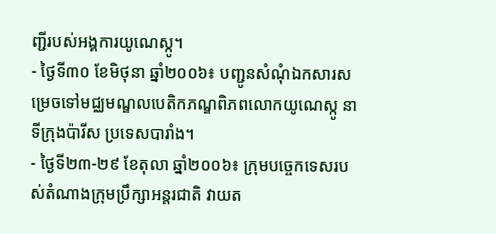ញ្ជីរបស់អង្គការយូណេស្កូ។
- ថ្ងៃទី៣០ ខែមិថុនា ឆ្នាំ២០០៦៖ បញ្ជូនសំណុំឯកសារសម្រេចទៅមជ្ឈមណ្ឌលបេតិកភណ្ឌពិភពលោកយូណេស្កូ នាទីក្រុងប៉ារីស ប្រទេសបារាំង។
- ថ្ងៃទី២៣-២៩ ខែតុលា ឆ្នាំ២០០៦៖ ក្រុមបច្ចេកទេសរបស់តំណាងក្រុមប្រឹក្សាអន្តរជាតិ វាយត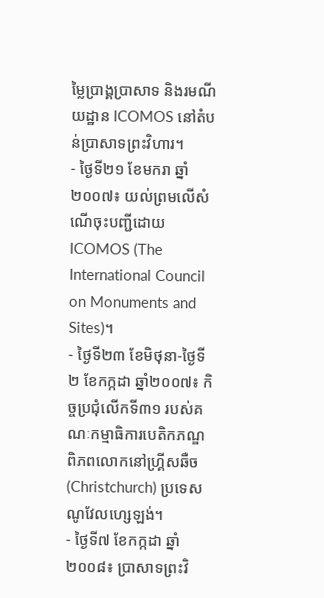ម្លៃប្រាង្គប្រាសាទ និងរមណីយដ្ឋាន ICOMOS នៅតំបន់ប្រាសាទព្រះវិហារ។
- ថ្ងៃទី២១ ខែមករា ឆ្នាំ២០០៧៖ យល់ព្រមលើសំណើចុះបញ្ជីដោយ ICOMOS (The International Council on Monuments and Sites)។
- ថ្ងៃទី២៣ ខែមិថុនា-ថ្ងៃទី២ ខែកក្កដា ឆ្នាំ២០០៧៖ កិច្ចប្រជុំលើកទី៣១ របស់គណៈកម្មាធិការបេតិកភណ្ឌពិភពលោកនៅហ្គ្រីសឆឺច(Christchurch) ប្រទេសណូវែលហ្សេឡង់។
- ថ្ងៃទី៧ ខែកក្កដា ឆ្នាំ២០០៨៖ ប្រាសាទព្រះវិ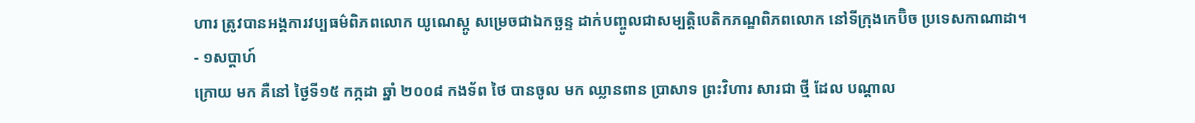ហារ ត្រូវបានអង្គការវប្បធម៌ពិភពលោក យូណេស្កូ សម្រេចជាឯកច្ឆន្ទ ដាក់បញ្ចូលជាសម្បត្តិបេតិកភណ្ឌពិភពលោក នៅទីក្រុងកេប៊ិច ប្រទេសកាណាដា។
- ១សប្តាហ៍
ក្រោយ មក គឺនៅ ថ្ងៃទី១៥ កក្កដា ឆ្នាំ ២០០៨ កងទ័ព ថៃ បានចូល មក ឈ្លានពាន ប្រាសាទ ព្រះវិហារ សារជា ថ្មី ដែល បណ្តាល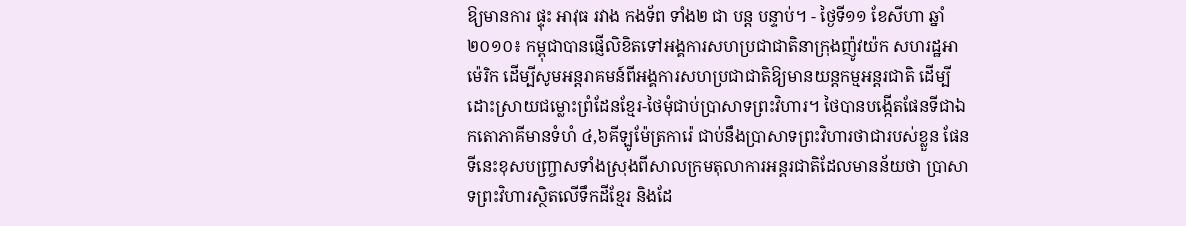ឱ្យមានការ ផ្ទុះ អាវុធ រវាង កងទ័ព ទាំង២ ជា បន្ត បន្ទាប់។ - ថ្ងៃទី១១ ខែសីហា ឆ្នាំ២០១០៖ កម្ពុជាបានផ្ញើលិខិតទៅអង្គការសហប្រជាជាតិនាក្រុងញ៉ូវយ៉ក សហរដ្ឋអាម៉េរិក ដើម្បីសូមអន្តរាគមន៍ពីអង្គការសហប្រជាជាតិឱ្យមានយន្តកម្មអន្តរជាតិ ដើម្បីដោះស្រាយជម្លោះព្រំដែនខ្មែរ-ថៃមុំជាប់ប្រាសាទព្រះវិហារ។ ថៃបានបង្កើតផែនទីជាឯកតោភាគីមានទំហំ ៤,៦គីឡូម៉ែត្រការ៉េ ជាប់នឹងប្រាសាទព្រះវិហារថាជារបស់ខ្លួន ផែនទីនេះខុសបញ្ច្រាសទាំងស្រុងពីសាលក្រមតុលាការអន្តរជាតិដែលមានន័យថា ប្រាសាទព្រះវិហារស្ថិតលើទឹកដីខ្មែរ និងដែ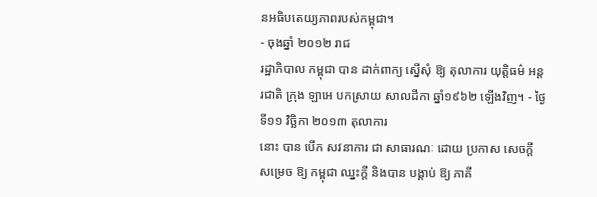នអធិបតេយ្យភាពរបស់កម្ពុជា។
- ចុងឆ្នាំ ២០១២ រាជ
រដ្ឋាភិបាល កម្ពុជា បាន ដាក់ពាក្យ ស្នើសុំ ឱ្យ តុលាការ យុត្តិធម៌ អន្តរជាតិ ក្រុង ឡាអេ បកស្រាយ សាលដីកា ឆ្នាំ១៩៦២ ឡើងវិញ។ - ថ្ងៃទី១១ វិច្ឆិកា ២០១៣ តុលាការ
នោះ បាន បើក សវនាការ ជា សាធារណៈ ដោយ ប្រកាស សេចក្តី សម្រេច ឱ្យ កម្ពុជា ឈ្នះក្តី និងបាន បង្គាប់ ឱ្យ ភាគី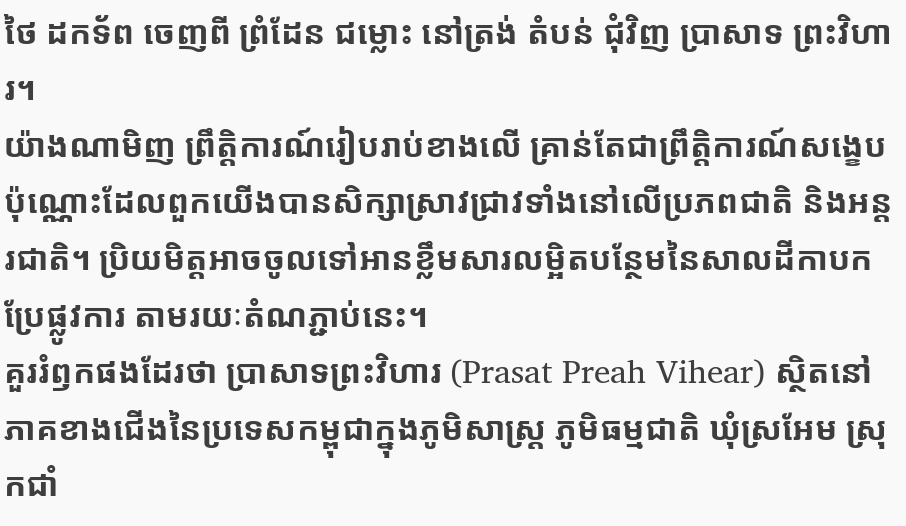ថៃ ដកទ័ព ចេញពី ព្រំដែន ជម្លោះ នៅត្រង់ តំបន់ ជុំវិញ ប្រាសាទ ព្រះវិហារ។
យ៉ាងណាមិញ ព្រឹត្តិការណ៍រៀបរាប់ខាងលើ គ្រាន់តែជាព្រឹត្តិការណ៍សង្ខេបប៉ុណ្ណោះដែលពួកយើងបានសិក្សាស្រាវជ្រាវទាំងនៅលើប្រភពជាតិ និងអន្តរជាតិ។ ប្រិយមិត្តអាចចូលទៅអានខ្លឹមសារលម្អិតបន្ថែមនៃសាលដីកាបកប្រែផ្លូវការ តាមរយៈតំណភ្ជាប់នេះ។
គួររំឭកផងដែរថា ប្រាសាទព្រះវិហារ (Prasat Preah Vihear) ស្ថិតនៅភាគខាងជើងនៃប្រទេសកម្ពុជាក្នុងភូមិសាស្ត្រ ភូមិធម្មជាតិ ឃុំស្រអែម ស្រុកជាំ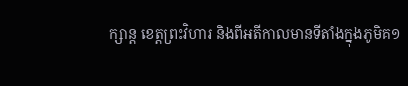ក្សាន្ត ខេត្តព្រះវិហារ និងពីអតីកាលមានទីតាំងក្នុងភូមិគ១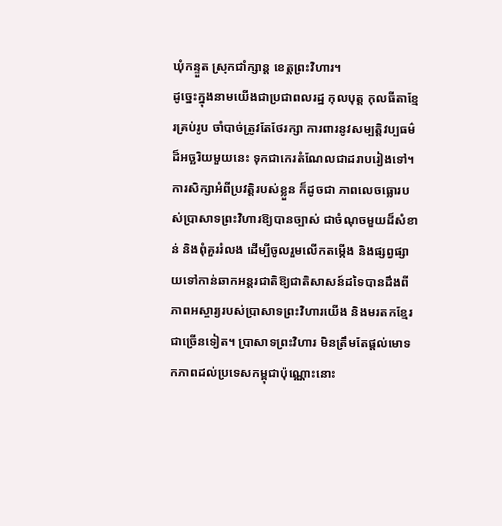ឃុំកន្ទួត ស្រុកជាំក្សាន្ត ខេត្តព្រះវិហារ។
ដូច្នេះក្នុងនាមយើងជាប្រជាពលរដ្ឋ កុលបុត្ត កុលធីតាខ្មែរគ្រប់រូប ចាំបាច់ត្រូវតែថែរក្សា ការពារនូវសម្បត្តិវប្បធម៌ដ៏អច្ឆរិយមួយនេះ ទុកជាកេរតំណែលជាដរាបរៀងទៅ។ ការសិក្សាអំពីប្រវត្តិរបស់ខ្លួន ក៏ដូចជា ភាពលេចធ្លោរបស់ប្រាសាទព្រះវិហារឱ្យបានច្បាស់ ជាចំណុចមួយដ៏សំខាន់ និងពុំគួររំលង ដើម្បីចូលរួមលើកតម្កើង និងផ្សព្វផ្សាយទៅកាន់ឆាកអន្តរជាតិឱ្យជាតិសាសន៍ដទៃបានដឹងពីភាពអស្ចារ្យរបស់ប្រាសាទព្រះវិហារយើង និងមរតកខ្មែរជាច្រើនទៀត។ ប្រាសាទព្រះវិហារ មិនត្រឹមតែផ្ដល់មោទកភាពដល់ប្រទេសកម្ពុជាប៉ុណ្ណោះនោះ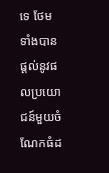ទេ ថែមទាំងបានផ្ដល់នូវផលប្រយោជន៍មួយចំណែកធំដ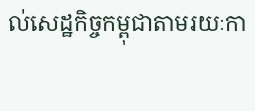ល់សេដ្ឋកិច្ចកម្ពុជាតាមរយៈកា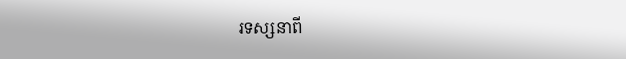រទស្សនាពី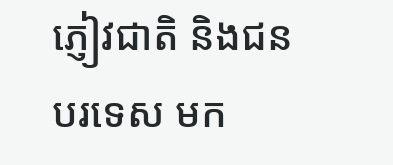ភ្ញៀវជាតិ និងជនបរទេស មក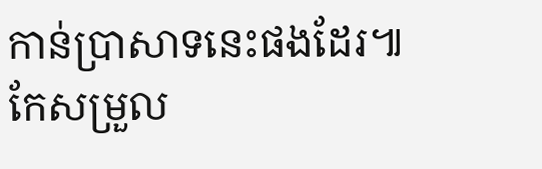កាន់ប្រាសាទនេះផងដែរ៕
កែសម្រួល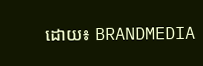ដោយ៖ BRANDMEDIA